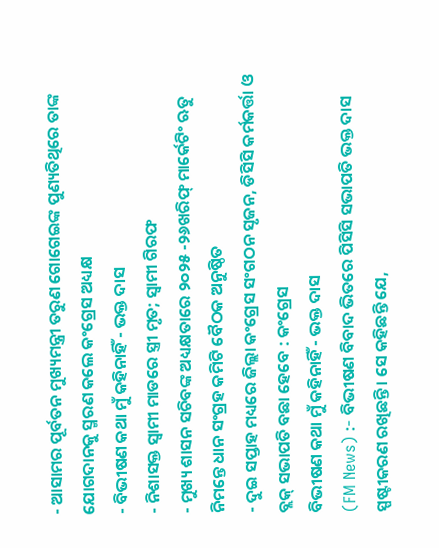- ଆସାମର ପୂର୍ବତନ ମୁଖ୍ୟମନ୍ତ୍ରୀ ତରୁଣ ଗୋଗେଇଙ୍କ ପୁଣ୍ୟତିଥିରେ ତାଙ୍କ ଯୋଗଦାନକୁ ସ୍ମରଣ କଲେ କଂଗ୍ରେସ ଅଧ୍ୟକ୍ଷ
- ବିଭୀଷଣ କଥା ମୁଁ କହିନାହିଁ - ଭକ୍ତ ଦାସ
- ନିଶାସକ୍ତ ସ୍ୱାମୀ ମାଡରେ ସ୍ତ୍ରୀ ମୃତ; ସ୍ଵାମୀ ଗିରଫ
- ମୁଖ୍ୟ ଶାସନ ସଚିବଙ୍କ ଅଧ୍ୟକ୍ଷତାରେ ୨୦୨୫ -୨୬ଖରିଫ୍ ମାର୍କେଟିଂ ଋତୁ ନିମନ୍ତେ ଧାନ ସଂଗ୍ରହ କମିଟି ବୈଠକ ଅନୁଷ୍ଠିତ
- ଦୁଇ ସପ୍ତାହ ମଧ୍ୟରେ ଜିଲ୍ଲା କଂଗ୍ରେସ ସଂଗଠନ ସୃଜନ, ଡିସିସି କର୍ମକର୍ତ୍ତା ଓ ବ୍ଲକ୍ ସଭାପତି ବଛା ହେବେ : କଂଗ୍ରେସ
ବିଭୀଷଣ କଥା ମୁଁ କହିନାହିଁ - ଭକ୍ତ ଦାସ
(FM News) :- ବିଭୀଷଣ ବିବାଦ ଭିତରେ ପିସିସି ସଭାପତି ଭକ୍ତ ଦାସ ସ୍ପଷ୍ଟୀକରଣ ରଖିଛନ୍ତି । ସେ କହିଛନ୍ତି ଯେ,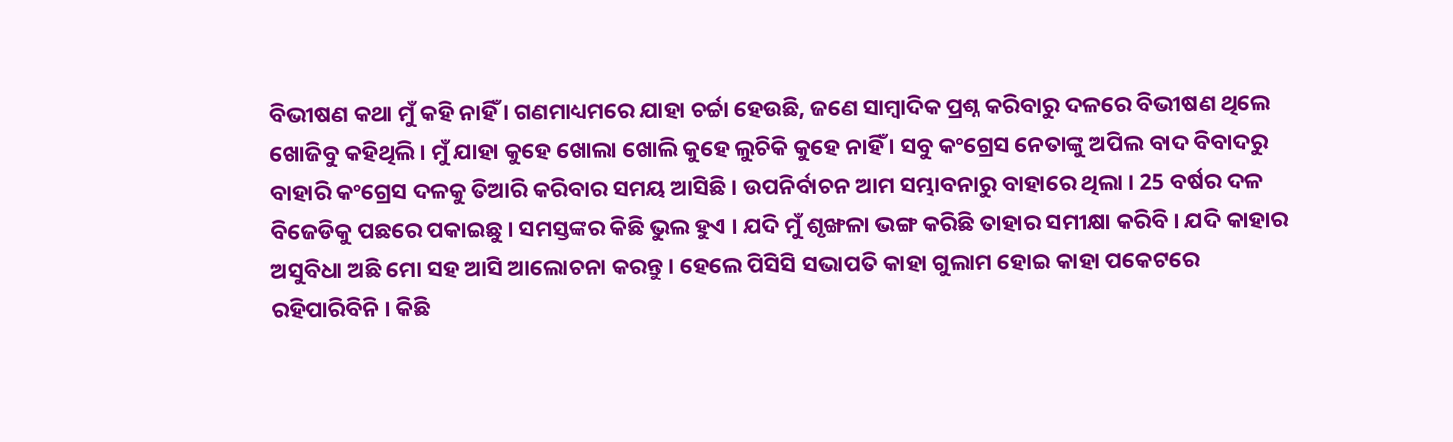ବିଭୀଷଣ କଥା ମୁଁ କହି ନାହିଁ । ଗଣମାଧ୍ୟମରେ ଯାହା ଚର୍ଚ୍ଚା ହେଉଛି, ଜଣେ ସାମ୍ବାଦିକ ପ୍ରଶ୍ନ କରିବାରୁ ଦଳରେ ବିଭୀଷଣ ଥିଲେ ଖୋଜିବୁ କହିଥିଲି । ମୁଁ ଯାହା କୁହେ ଖୋଲା ଖୋଲି କୁହେ ଲୁଚିକି କୁହେ ନାହିଁ । ସବୁ କଂଗ୍ରେସ ନେତାଙ୍କୁ ଅପିଲ ବାଦ ବିବାଦରୁ ବାହାରି କଂଗ୍ରେସ ଦଳକୁ ତିଆରି କରିବାର ସମୟ ଆସିଛି । ଉପନିର୍ବାଚନ ଆମ ସମ୍ଭାବନାରୁ ବାହାରେ ଥିଲା । 25 ବର୍ଷର ଦଳ ବିଜେଡିକୁ ପଛରେ ପକାଇଛୁ । ସମସ୍ତଙ୍କର କିଛି ଭୁଲ ହୁଏ । ଯଦି ମୁଁ ଶୃଙ୍ଖଳା ଭଙ୍ଗ କରିଛି ତାହାର ସମୀକ୍ଷା କରିବି । ଯଦି କାହାର ଅସୁବିଧା ଅଛି ମୋ ସହ ଆସି ଆଲୋଚନା କରନ୍ତୁ । ହେଲେ ପିସିସି ସଭାପତି କାହା ଗୁଲାମ ହୋଇ କାହା ପକେଟରେ ରହିପାରିବିନି । କିଛି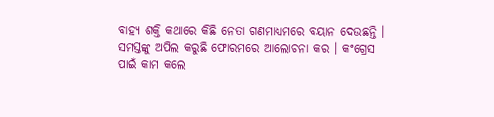ବାହ୍ୟ ଶକ୍ତି କଥାରେ କିଛି ନେତା ଗଣମାଧ୍ୟମରେ ବୟାନ ଦେଉଛନ୍ତି । ସମସ୍ତଙ୍କୁ ଅପିଲ କରୁଛି ଫୋରମରେ ଆଲୋଚନା କର । କଂଗ୍ରେସ ପାଇଁ କାମ କଲେ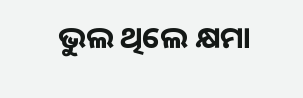ଭୁଲ ଥିଲେ କ୍ଷମା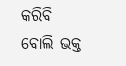କରିବି ବୋଲି ଭକ୍ତ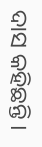ଦାସ କହିଛନ୍ତି ।